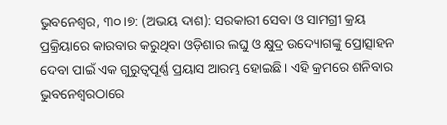ଭୁବନେଶ୍ୱର, ୩୦।୭: (ଅଭୟ ଦାଶ): ସରକାରୀ ସେବା ଓ ସାମଗ୍ରୀ କ୍ରୟ ପ୍ରକ୍ରିୟାରେ କାରବାର କରୁଥିବା ଓଡ଼ିଶାର ଲଘୁ ଓ କ୍ଷୁଦ୍ର ଉଦ୍ୟୋଗଙ୍କୁ ପ୍ରୋତ୍ସାହନ ଦେବା ପାଇଁ ଏକ ଗୁରୁତ୍ୱପୂର୍ଣ୍ଣ ପ୍ରୟାସ ଆରମ୍ଭ ହୋଇଛି। ଏହି କ୍ରମରେ ଶନିବାର ଭୁବନେଶ୍ୱରଠାରେ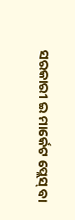ସରକାରୀ ଇ ମାର୍କେଟ ପ୍ଲେସ୍ ବା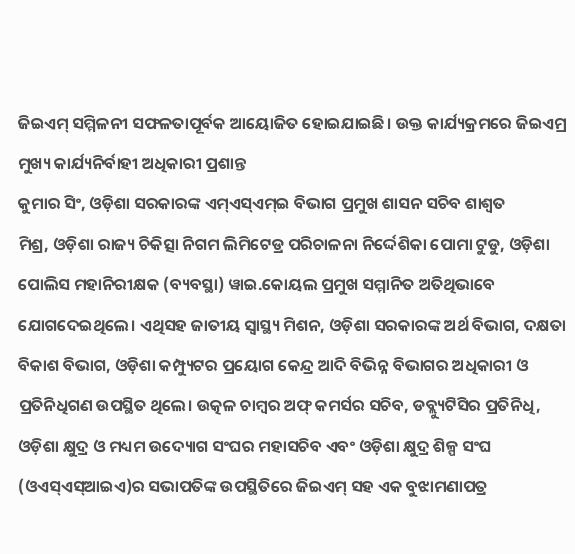ଜିଇଏମ୍ ସମ୍ମିଳନୀ ସଫଳତାପୂର୍ବକ ଆୟୋଜିତ ହୋଇଯାଇଛି। ଉକ୍ତ କାର୍ଯ୍ୟକ୍ରମରେ ଜିଇଏମ୍ର ମୁଖ୍ୟ କାର୍ଯ୍ୟନିର୍ବାହୀ ଅଧିକାରୀ ପ୍ରଶାନ୍ତ
କୁମାର ସିଂ, ଓଡ଼ିଶା ସରକାରଙ୍କ ଏମ୍ଏସ୍ଏମ୍ଇ ବିଭାଗ ପ୍ରମୁଖ ଶାସନ ସଚିବ ଶାଶ୍ୱତ
ମିଶ୍ର, ଓଡ଼ିଶା ରାଜ୍ୟ ଚିକିତ୍ସା ନିଗମ ଲିମିଟେଡ୍ର ପରିଚାଳନା ନିର୍ଦ୍ଦେଶିକା ପୋମା ଟୁଡୁ, ଓଡ଼ିଶା ପୋଲିସ ମହାନିରୀକ୍ଷକ (ବ୍ୟବସ୍ଥା) ୱାଇ.କୋୟଲ ପ୍ରମୁଖ ସମ୍ମାନିତ ଅତିଥିଭାବେ ଯୋଗଦେଇଥିଲେ। ଏଥିସହ ଜାତୀୟ ସ୍ବାସ୍ଥ୍ୟ ମିଶନ, ଓଡ଼ିଶା ସରକାରଙ୍କ ଅର୍ଥ ବିଭାଗ, ଦକ୍ଷତା ବିକାଶ ବିଭାଗ, ଓଡ଼ିଶା କମ୍ପ୍ୟୁଟର ପ୍ରୟୋଗ କେନ୍ଦ୍ର ଆଦି ବିଭିନ୍ନ ବିଭାଗର ଅଧିକାରୀ ଓ ପ୍ରତିନିଧିଗଣ ଉପସ୍ଥିତ ଥିଲେ। ଉତ୍କଳ ଚାମ୍ବର ଅଫ୍ କମର୍ସର ସଚିବ, ଡବ୍ଲ୍ୟୁଟିସିର ପ୍ରତିନିଧି, ଓଡ଼ିଶା କ୍ଷୁଦ୍ର ଓ ମଧ୍ୟମ ଉଦ୍ୟୋଗ ସଂଘର ମହାସଚିବ ଏବଂ ଓଡ଼ିଶା କ୍ଷୁଦ୍ର ଶିଳ୍ପ ସଂଘ (ଓଏସ୍ଏସ୍ଆଇଏ)ର ସଭାପତିଙ୍କ ଉପସ୍ଥିତିରେ ଜିଇଏମ୍ ସହ ଏକ ବୁଝାମଣାପତ୍ର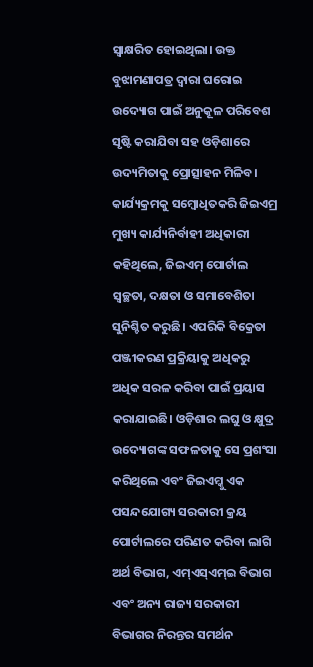ସ୍ବାକ୍ଷରିତ ହୋଇଥିଲା। ଉକ୍ତ ବୁଝାମଣାପତ୍ର ଦ୍ୱାରା ଘରୋଇ ଉଦ୍ୟୋଗ ପାଇଁ ଅନୁକୂଳ ପରିବେଶ ସୃଷ୍ଟି କରାଯିବା ସହ ଓଡ଼ିଶାରେ ଉଦ୍ୟମିତାକୁ ପ୍ରୋତ୍ସାହନ ମିଳିବ। କାର୍ଯ୍ୟକ୍ରମକୁ ସମ୍ବୋଧିତକରି ଜିଇଏମ୍ର ମୁଖ୍ୟ କାର୍ଯ୍ୟନିର୍ବାହୀ ଅଧିକାରୀ କହିଥିଲେ, ଜିଇଏମ୍ ପୋର୍ଟାଲ ସ୍ବଚ୍ଛତା, ଦକ୍ଷତା ଓ ସମାବେଶିତା ସୁନିଶ୍ଚିତ କରୁଛି। ଏପରିକି ବିକ୍ରେତା ପଞ୍ଜୀକରଣ ପ୍ରକ୍ରିୟାକୁ ଅଧିକରୁ ଅଧିକ ସରଳ କରିବା ପାଇଁ ପ୍ରୟାସ କରାଯାଇଛି। ଓଡ଼ିଶାର ଲଘୁ ଓ କ୍ଷୁଦ୍ର ଉଦ୍ୟୋଗଙ୍କ ସଫଳତାକୁ ସେ ପ୍ରଶଂସା କରିଥିଲେ ଏବଂ ଜିଇଏମ୍କୁ ଏକ ପସନ୍ଦଯୋଗ୍ୟ ସରକାରୀ କ୍ରୟ ପୋର୍ଟାଲରେ ପରିଣତ କରିବା ଲାଗି ଅର୍ଥ ବିଭାଗ, ଏମ୍ଏସ୍ଏମ୍ଇ ବିଭାଗ ଏବଂ ଅନ୍ୟ ରାଜ୍ୟ ସରକାରୀ ବିଭାଗର ନିରନ୍ତର ସମର୍ଥନ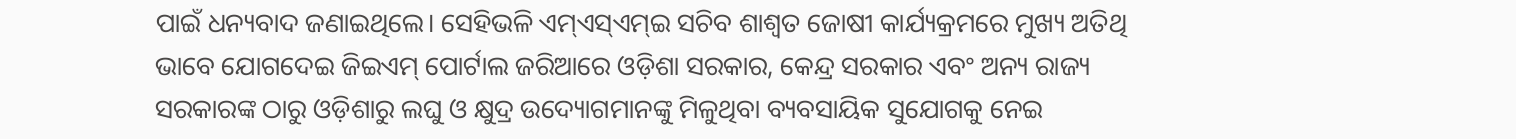ପାଇଁ ଧନ୍ୟବାଦ ଜଣାଇଥିଲେ। ସେହିଭଳି ଏମ୍ଏସ୍ଏମ୍ଇ ସଚିବ ଶାଶ୍ୱତ ଜୋଷୀ କାର୍ଯ୍ୟକ୍ରମରେ ମୁଖ୍ୟ ଅତିଥି ଭାବେ ଯୋଗଦେଇ ଜିଇଏମ୍ ପୋର୍ଟାଲ ଜରିଆରେ ଓଡ଼ିଶା ସରକାର, କେନ୍ଦ୍ର ସରକାର ଏବଂ ଅନ୍ୟ ରାଜ୍ୟ ସରକାରଙ୍କ ଠାରୁ ଓଡ଼ିଶାରୁ ଲଘୁ ଓ କ୍ଷୁଦ୍ର ଉଦ୍ୟୋଗମାନଙ୍କୁ ମିଳୁଥିବା ବ୍ୟବସାୟିକ ସୁଯୋଗକୁ ନେଇ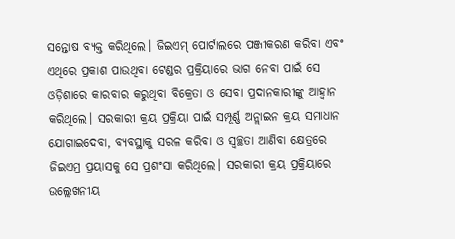ସନ୍ତୋଷ ବ୍ୟକ୍ତ କରିଥିଲେ। ଜିଇଏମ୍ ପୋର୍ଟାଲରେ ପଞ୍ଜୀକରଣ କରିବା ଏବଂ ଏଥିରେ ପ୍ରକାଶ ପାଉଥିବା ଟେଣ୍ଡର ପ୍ରକ୍ରିୟାରେ ଭାଗ ନେବା ପାଇଁ ସେ ଓଡ଼ିଶାରେ କାରବାର କରୁଥିବା ବିକ୍ରେତା ଓ ସେବା ପ୍ରଦାନକାରୀଙ୍କୁ ଆହ୍ବାନ କରିଥିଲେ। ସରକାରୀ କ୍ରୟ ପ୍ରକ୍ରିୟା ପାଇଁ ସମ୍ପୂର୍ଣ୍ଣ ଅନ୍ଲାଇନ କ୍ରୟ ସମାଧାନ ଯୋଗାଇଦେବା, ବ୍ୟବସ୍ଥାକୁ ସରଳ କରିବା ଓ ସ୍ବଚ୍ଛତା ଆଣିବା କ୍ଷେତ୍ରରେ ଜିଇଏମ୍ର ପ୍ରୟାସକୁ ସେ ପ୍ରଶଂସା କରିଥିଲେ। ସରକାରୀ କ୍ରୟ ପ୍ରକ୍ରିୟାରେ ଉଲ୍ଲେଖନୀୟ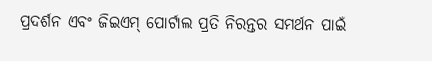ପ୍ରଦର୍ଶନ ଏବଂ ଜିଇଏମ୍ ପୋର୍ଟାଲ ପ୍ରତି ନିରନ୍ତର ସମର୍ଥନ ପାଇଁ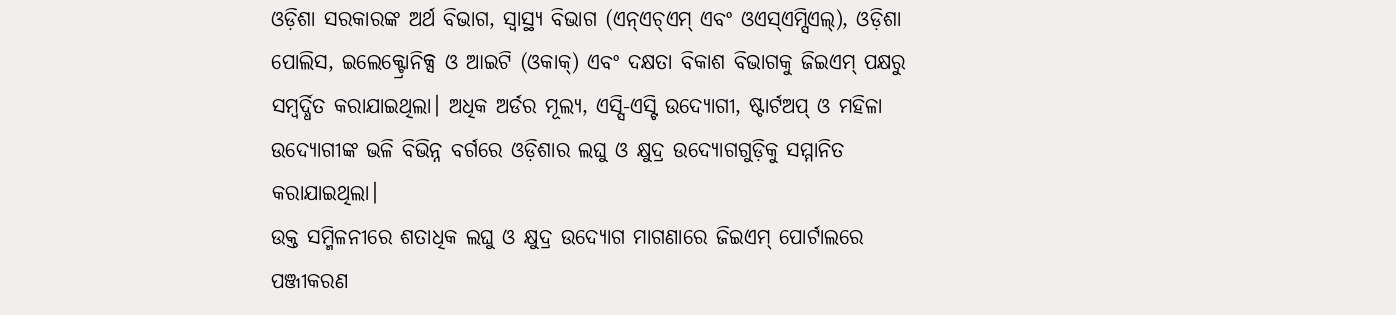ଓଡ଼ିଶା ସରକାରଙ୍କ ଅର୍ଥ ବିଭାଗ, ସ୍ବାସ୍ଥ୍ୟ ବିଭାଗ (ଏନ୍ଏଚ୍ଏମ୍ ଏବଂ ଓଏସ୍ଏମ୍ସିଏଲ୍), ଓଡ଼ିଶା ପୋଲିସ, ଇଲେକ୍ଟ୍ରୋନିକ୍ସ ଓ ଆଇଟି (ଓକାକ୍) ଏବଂ ଦକ୍ଷତା ବିକାଶ ବିଭାଗକୁ ଜିଇଏମ୍ ପକ୍ଷରୁ ସମ୍ବର୍ଦ୍ଧିତ କରାଯାଇଥିଲା। ଅଧିକ ଅର୍ଡର ମୂଲ୍ୟ, ଏସ୍ସି-ଏସ୍ଟି ଉଦ୍ୟୋଗୀ, ଷ୍ଟାର୍ଟଅପ୍ ଓ ମହିଳା ଉଦ୍ୟୋଗୀଙ୍କ ଭଳି ବିଭିନ୍ନ ବର୍ଗରେ ଓଡ଼ିଶାର ଲଘୁ ଓ କ୍ଷୁଦ୍ର ଉଦ୍ୟୋଗଗୁଡ଼ିକୁ ସମ୍ମାନିତ କରାଯାଇଥିଲା।
ଉକ୍ତ ସମ୍ମିଳନୀରେ ଶତାଧିକ ଲଘୁ ଓ କ୍ଷୁଦ୍ର ଉଦ୍ୟୋଗ ମାଗଣାରେ ଜିଇଏମ୍ ପୋର୍ଟାଲରେ ପଞ୍ଜୀକରଣ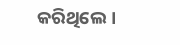କରିଥିଲେ।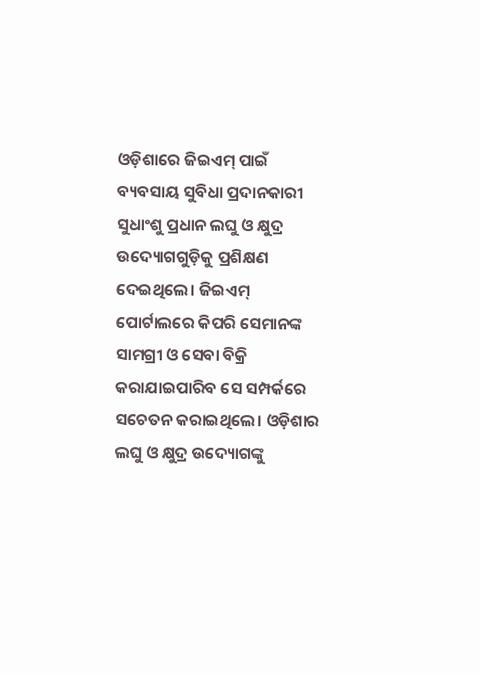ଓଡ଼ିଶାରେ ଜିଇଏମ୍ ପାଇଁ ବ୍ୟବସାୟ ସୁବିଧା ପ୍ରଦାନକାରୀ ସୁଧାଂଶୁ ପ୍ରଧାନ ଲଘୁ ଓ କ୍ଷୁଦ୍ର ଉଦ୍ୟୋଗଗୁଡ଼ିକୁ ପ୍ରଶିକ୍ଷଣ ଦେଇଥିଲେ। ଜିଇଏମ୍ ପୋର୍ଟାଲରେ କିପରି ସେମାନଙ୍କ ସାମଗ୍ରୀ ଓ ସେବା ବିକ୍ରି କରାଯାଇପାରିବ ସେ ସମ୍ପର୍କରେ ସଚେତନ କରାଇଥିଲେ। ଓଡ଼ିଶାର ଲଘୁ ଓ କ୍ଷୁଦ୍ର ଉଦ୍ୟୋଗଙ୍କୁ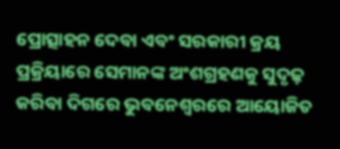ପ୍ରୋତ୍ସାହନ ଦେବା ଏବଂ ସରକାରୀ କ୍ରୟ ପ୍ରକ୍ରିୟାରେ ସେମାନଙ୍କ ଅଂଶଗ୍ରହଣକୁ ସୁଦୃଢ଼ କରିବା ଦିଗରେ ଭୁବନେଶ୍ୱରରେ ଆୟୋଜିତ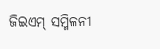ଜିଇଏମ୍ ସମ୍ମିଳନୀ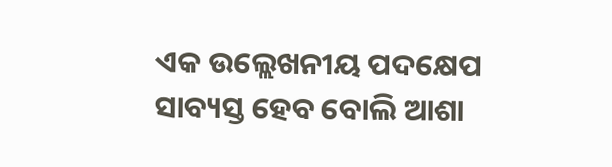ଏକ ଉଲ୍ଲେଖନୀୟ ପଦକ୍ଷେପ ସାବ୍ୟସ୍ତ ହେବ ବୋଲି ଆଶା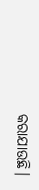କରାଯାଉଛି।